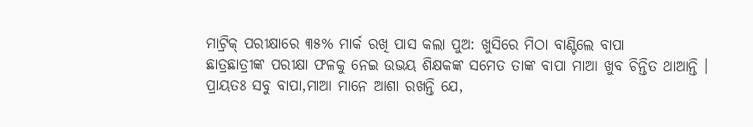ମାଟ୍ରିକ୍ ପରୀକ୍ଷାରେ ୩୫% ମାର୍କ ରଖି ପାସ କଲା ପୁଅ: ଖୁସିରେ ମିଠା ବାଣ୍ଟିଲେ ବାପା
ଛାତ୍ରଛାତ୍ରୀଙ୍କ ପରୀକ୍ଷା ଫଳକୁ ନେଇ ଉଭୟ ଶିକ୍ଷକଙ୍କ ସମେତ ତାଙ୍କ ବାପା ମାଆ ଖୁବ ଚିନ୍ତିତ ଥାଆନ୍ତି । ପ୍ରାୟତଃ ସବୁ ବାପା,ମାଆ ମାନେ ଆଶା ରଖନ୍ତି ଯେ,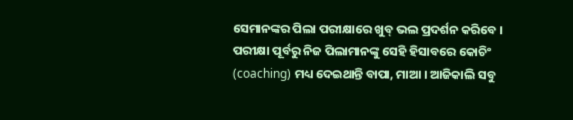ସେମାନଙ୍କର ପିଲା ପରୀକ୍ଷାରେ ଖୁବ୍ ଭଲ ପ୍ରଦର୍ଶନ କରିବେ । ପରୀକ୍ଷା ପୂର୍ବରୁ ନିଜ ପିଲାମାନଙ୍କୁ ସେହି ହିସାବରେ କୋଚିଂ (coaching) ମଧ୍ୟ ଦେଇଥାନ୍ତି ବାପା, ମାଆ । ଆଜିକାଲି ସବୁ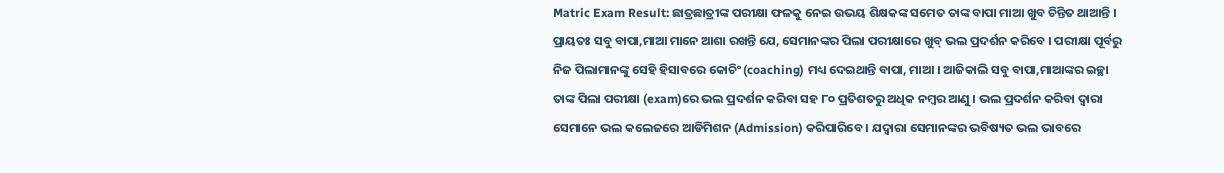Matric Exam Result: ଛାତ୍ରଛାତ୍ରୀଙ୍କ ପରୀକ୍ଷା ଫଳକୁ ନେଇ ଉଭୟ ଶିକ୍ଷକଙ୍କ ସମେତ ତାଙ୍କ ବାପା ମାଆ ଖୁବ ଚିନ୍ତିତ ଥାଆନ୍ତି । ପ୍ରାୟତଃ ସବୁ ବାପା,ମାଆ ମାନେ ଆଶା ରଖନ୍ତି ଯେ, ସେମାନଙ୍କର ପିଲା ପରୀକ୍ଷାରେ ଖୁବ୍ ଭଲ ପ୍ରଦର୍ଶନ କରିବେ । ପରୀକ୍ଷା ପୂର୍ବରୁ ନିଜ ପିଲାମାନଙ୍କୁ ସେହି ହିସାବରେ କୋଚିଂ (coaching) ମଧ୍ୟ ଦେଇଥାନ୍ତି ବାପା, ମାଆ । ଆଜିକାଲି ସବୁ ବାପା,ମାଆଙ୍କର ଇଚ୍ଛା ତାଙ୍କ ପିଲା ପରୀକ୍ଷା (exam)ରେ ଭଲ ପ୍ରଦର୍ଶନ କରିବା ସହ ୮୦ ପ୍ରତିଶତରୁ ଅଧିକ ନମ୍ୱର ଆଣୁ । ଭଲ ପ୍ରଦର୍ଶନ କରିବା ଦ୍ୱାରା ସେମାନେ ଭଲ କଲେଜରେ ଆଡିମିଶନ (Admission) କରିପାରିବେ । ଯଦ୍ୱାରା ସେମାନଙ୍କର ଭବିଷ୍ୟତ ଭଲ ଭାବରେ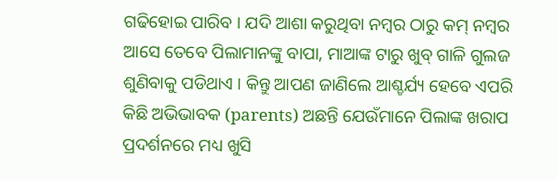ଗଢିହୋଇ ପାରିବ । ଯଦି ଆଶା କରୁଥିବା ନମ୍ୱର ଠାରୁ କମ୍ ନମ୍ୱର ଆସେ ତେବେ ପିଲାମାନଙ୍କୁ ବାପା, ମାଆଙ୍କ ଟାରୁ ଖୁବ୍ ଗାଳି ଗୁଲଜ ଶୁଣିବାକୁ ପଡିଥାଏ । କିନ୍ତୁ ଆପଣ ଜାଣିଲେ ଆଶ୍ଚର୍ଯ୍ୟ ହେବେ ଏପରି କିଛି ଅଭିଭାବକ (parents) ଅଛନ୍ତି ଯେଉଁମାନେ ପିଲାଙ୍କ ଖରାପ ପ୍ରଦର୍ଶନରେ ମଧ୍ୟ ଖୁସି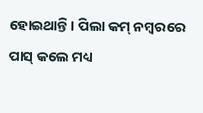ହୋଇଥାନ୍ତି । ପିଲା କମ୍ ନମ୍ୱରରେ ପାସ୍ କଲେ ମଧ୍ୟ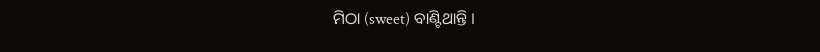ମିଠା (sweet) ବାଣ୍ଟିଥାନ୍ତି ।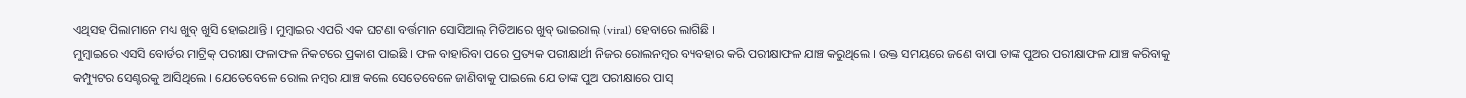ଏଥିସହ ପିଲାମାନେ ମଧ୍ୟ ଖୁବ୍ ଖୁସି ହୋଇଥାନ୍ତି । ମୁମ୍ୱାଇର ଏପରି ଏକ ଘଟଣା ବର୍ତ୍ତମାନ ସୋସିଆଲ୍ ମିଡିଆରେ ଖୁବ୍ ଭାଇରାଲ୍ (viral) ହେବାରେ ଲାଗିଛି ।
ମୁମ୍ୱାଇରେ ଏସସି ବୋର୍ଡର ମାଟ୍ରିକ୍ ପରୀକ୍ଷା ଫଳାଫଳ ନିକଟରେ ପ୍ରକାଶ ପାଇଛି । ଫଳ ବାହାରିବା ପରେ ପ୍ରତ୍ୟକ ପରୀକ୍ଷାର୍ଥୀ ନିଜର ରୋଲନମ୍ୱର ବ୍ୟବହାର କରି ପରୀକ୍ଷାଫଳ ଯାଞ୍ଚ କରୁଥିଲେ । ଉକ୍ତ ସମୟରେ ଜଣେ ବାପା ତାଙ୍କ ପୁଅର ପରୀକ୍ଷାଫଳ ଯାଞ୍ଚ କରିବାକୁ କମ୍ପ୍ୟୁଟର ସେଣ୍ଟରକୁ ଆସିଥିଲେ । ଯେତେବେଳେ ରୋଲ ନମ୍ୱର ଯାଞ୍ଚ କଲେ ସେତେବେଳେ ଜାଣିବାକୁ ପାଇଲେ ଯେ ତାଙ୍କ ପୁଅ ପରୀକ୍ଷାରେ ପାସ୍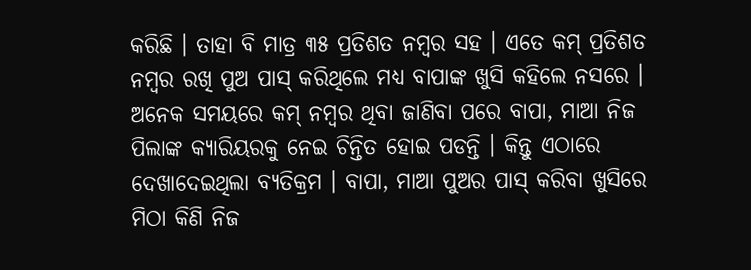କରିଛି । ତାହା ବି ମାତ୍ର ୩୫ ପ୍ରତିଶତ ନମ୍ୱର ସହ । ଏତେ କମ୍ ପ୍ରତିଶତ ନମ୍ୱର ରଖି ପୁଅ ପାସ୍ କରିଥିଲେ ମଧ୍ୟ ବାପାଙ୍କ ଖୁସି କହିଲେ ନସରେ । ଅନେକ ସମୟରେ କମ୍ ନମ୍ୱର ଥିବା ଜାଣିବା ପରେ ବାପା, ମାଆ ନିଜ ପିଲାଙ୍କ କ୍ୟାରିୟରକୁ ନେଇ ଚିନ୍ତିତ ହୋଇ ପଡନ୍ତି । କିନ୍ତୁ ଏଠାରେ ଦେଖାଦେଇଥିଲା ବ୍ୟତିକ୍ରମ । ବାପା, ମାଆ ପୁଅର ପାସ୍ କରିବା ଖୁସିରେ ମିଠା କିଣି ନିଜ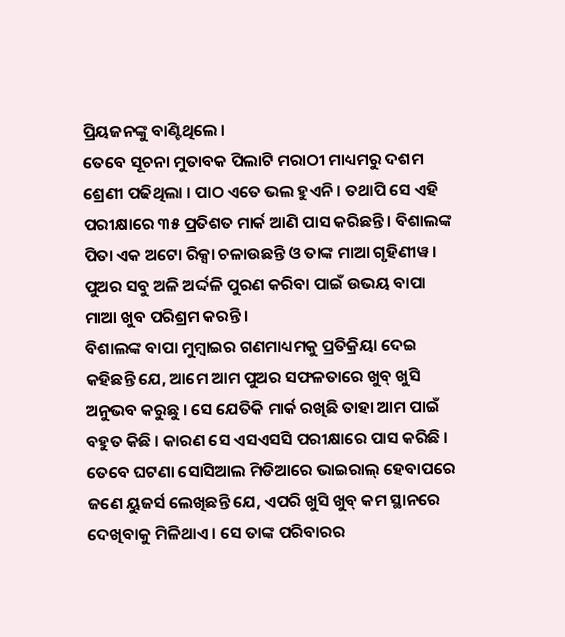ପ୍ରିୟଜନଙ୍କୁ ବାଣ୍ଟିଥିଲେ ।
ତେବେ ସୂଚନା ମୁତାବକ ପିଲାଟି ମରାଠୀ ମାଧ୍ୟମରୁ ଦଶମ ଶ୍ରେଣୀ ପଢିଥିଲା । ପାଠ ଏତେ ଭଲ ହୁଏନି । ତଥାପି ସେ ଏହି ପରୀକ୍ଷାରେ ୩୫ ପ୍ରତିଶତ ମାର୍କ ଆଣି ପାସ କରିଛନ୍ତି । ବିଶାଲଙ୍କ ପିତା ଏକ ଅଟୋ ରିକ୍ସା ଚଳାଉଛନ୍ତି ଓ ତାଙ୍କ ମାଆ ଗୃହିଣୀୱ । ପୁଅର ସବୁ ଅଳି ଅର୍ଦ୍ଦଳି ପୁରଣ କରିବା ପାଇଁ ଉଭୟ ବାପା ମାଆ ଖୁବ ପରିଶ୍ରମ କରନ୍ତି ।
ବିଶାଲଙ୍କ ବାପା ମୁମ୍ୱାଇର ଗଣମାଧ୍ୟମକୁ ପ୍ରତିକ୍ରିୟା ଦେଇ କହିଛନ୍ତି ଯେ, ଆମେ ଆମ ପୁଅର ସଫଳତାରେ ଖୁବ୍ ଖୁସି ଅନୁଭବ କରୁଛୁ । ସେ ଯେତିକି ମାର୍କ ରଖିଛି ତାହା ଆମ ପାଇଁ ବହୁତ କିଛି । କାରଣ ସେ ଏସଏସସି ପରୀକ୍ଷାରେ ପାସ କରିଛି । ତେବେ ଘଟଣା ସୋସିଆଲ ମିଡିଆରେ ଭାଇରାଲ୍ ହେବାପରେ ଜଣେ ୟୁଜର୍ସ ଲେଖିଛନ୍ତି ଯେ, ଏପରି ଖୁସି ଖୁବ୍ କମ ସ୍ଥାନରେ ଦେଖିବାକୁ ମିଳିଥାଏ । ସେ ତାଙ୍କ ପରିବାରର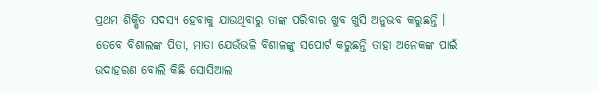ପ୍ରଥମ ଶିକ୍ଷିତ ସଦସ୍ୟ ହେବାକୁ ଯାଉଥିବାରୁ ତାଙ୍କ ପରିବାର ଖୁବ ଖୁସି ଅନୁଭବ କରୁଛନ୍ତି । ତେବେ ବିଶାଲଙ୍କ ପିତା, ମାତା ଯେଉଁଭଳି ବିଶାଳଙ୍କୁ ସପୋର୍ଟ କରୁଛନ୍ତି ତାହା ଅନେକଙ୍କ ପାଇଁ ଉଦାହରଣ ବୋଲି କିଛି ସୋସିଆଲ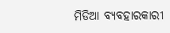ମିଡିଆ ବ୍ୟବହାରକାରୀ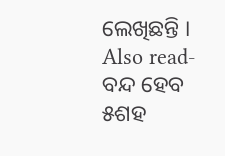ଲେଖିଛନ୍ତି ।
Also read- ବନ୍ଦ ହେବ ୫ଶହ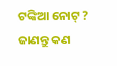ଟଙ୍କିଆ ନୋଟ୍ ? ଜାଣନ୍ତୁ କଣ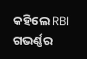କହିଲେ RBI ଗଭର୍ଣ୍ଣର